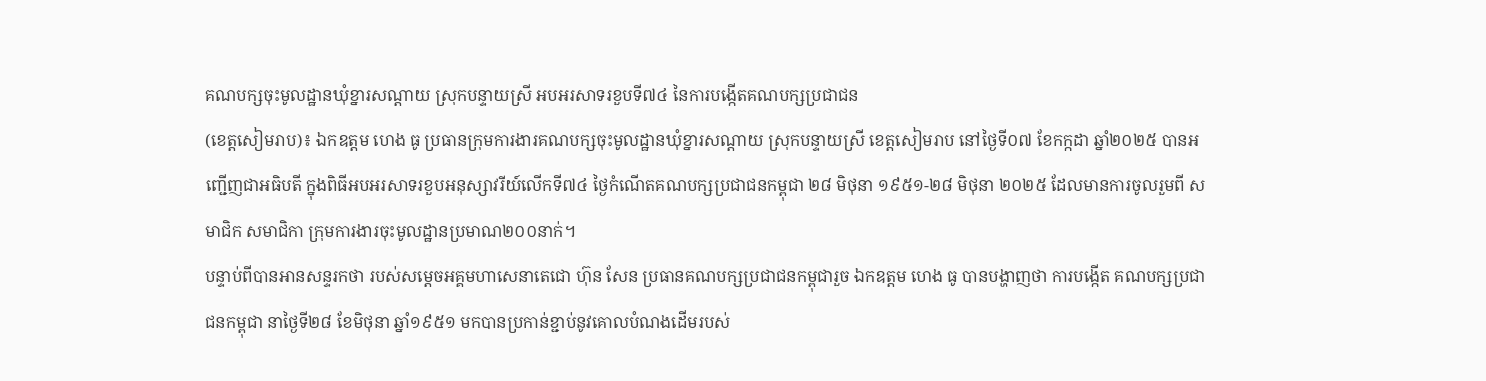គណបក្សចុះមូលដ្ឋានឃុំខ្នារសណ្តាយ ស្រុកបន្ទាយស្រី អបអរសាទរខួបទី៧៤ នៃការបង្កើតគណបក្សប្រជាជន
(ខេត្តសៀមរាប)៖ ឯកឧត្តម ហេង ធូ ប្រធានក្រុមការងារគណបក្សចុះមូលដ្ឋានឃុំខ្នារសណ្តាយ ស្រុកបន្ទាយស្រី ខេត្តសៀមរាប នៅថ្ងៃទី០៧ ខែកក្កដា ឆ្នាំ២០២៥ បានអញ្ជើញជាអធិបតី ក្នុងពិធីអបអរសាទរខួបអនុស្សាវរីយ៍លើកទី៧៤ ថ្ងៃកំណើតគណបក្សប្រជាជនកម្ពុជា ២៨ មិថុនា ១៩៥១-២៨ មិថុនា ២០២៥ ដែលមានការចូលរួមពី សមាជិក សមាជិកា ក្រុមការងារចុះមូលដ្ឋានប្រមាណ២០០នាក់។
បន្ទាប់ពីបានអានសន្ទរកថា របស់សម្តេចអគ្គមហាសេនាតេជោ ហ៊ុន សែន ប្រធានគណបក្សប្រជាជនកម្ពុជារួច ឯកឧត្តម ហេង ធូ បានបង្ហាញថា ការបង្កើត គណបក្សប្រជាជនកម្ពុជា នាថ្ងៃទី២៨ ខែមិថុនា ឆ្នាំ១៩៥១ មកបានប្រកាន់ខ្ជាប់នូវគោលបំណងដើមរបស់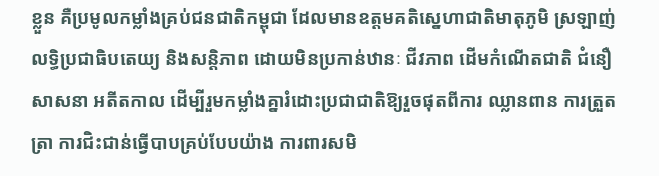ខ្លួន គឺប្រមូលកម្លាំងគ្រប់ជនជាតិកម្ពុជា ដែលមានឧត្តមគតិស្នេហាជាតិមាតុភូមិ ស្រឡាញ់លទ្ធិប្រជាធិបតេយ្យ និងសន្តិភាព ដោយមិនប្រកាន់ឋានៈ ជីវភាព ដើមកំណើតជាតិ ជំនឿសាសនា អតីតកាល ដើម្បីរួមកម្លាំងគ្នារំដោះប្រជាជាតិឱ្យរួចផុតពីការ ឈ្លានពាន ការត្រួតត្រា ការជិះជាន់ធ្វើបាបគ្រប់បែបយ៉ាង ការពារសមិ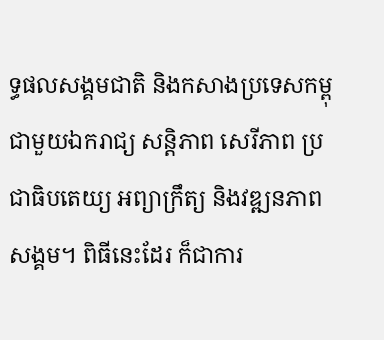ទ្ធផលសង្គមជាតិ និងកសាងប្រទេសកម្ពុជាមួយឯករាជ្យ សន្តិភាព សេរីភាព ប្រជាធិបតេយ្យ អព្យាក្រឹត្យ និងវឌ្ឍនភាពសង្គម។ ពិធីនេះដែរ ក៏ជាការ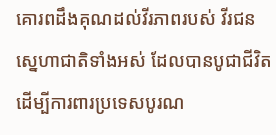គោរពដឹងគុណដល់វីរភាពរបស់ វីរជនស្នេហាជាតិទាំងអស់ ដែលបានបូជាជីវិត ដើម្បីការពារប្រទេសបូរណ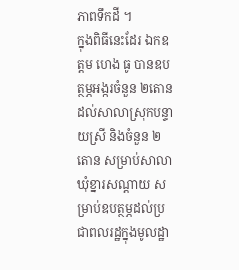ភាពទឹកដី ។
ក្នុងពិធីនេះដែរ ឯកឧត្តម ហេង ធូ បានឧបត្ថម្ភអង្ករចំនួន ២តោនដល់សាលាស្រុកបន្ទាយស្រី និងចំនួន ២តោន សម្រាប់សាលាឃុំខ្នារសណ្តាយ សម្រាប់ឧបត្ថម្ភដល់ប្រជាពលរដ្ឋក្នុងមូលដ្ឋា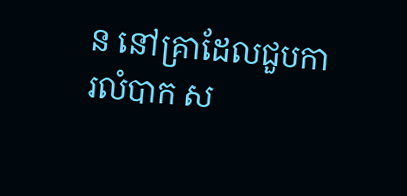ន នៅគ្រាដែលជួបការលំបាក ស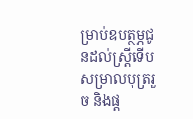ម្រាប់ឧបត្ថម្ភជូនដល់ស្រី្តទើបសម្រាលបុត្ររួច និងផ្ត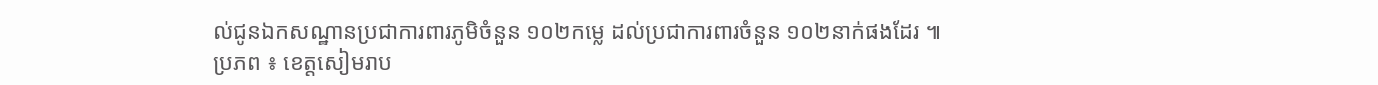ល់ជូនឯកសណ្ឋានប្រជាការពារភូមិចំនួន ១០២កម្លេ ដល់ប្រជាការពារចំនួន ១០២នាក់ផងដែរ ៕
ប្រភព ៖ ខេត្តសៀមរាប